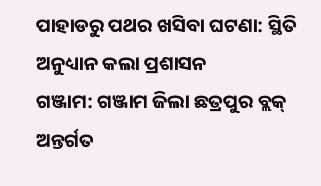ପାହାଡରୁ ପଥର ଖସିବା ଘଟଣା: ସ୍ଥିତି ଅନୁଧ୍ୟାନ କଲା ପ୍ରଶାସନ
ଗଞ୍ଜାମ: ଗଞ୍ଜାମ ଜିଲା ଛତ୍ରପୁର ବ୍ଲକ୍ ଅନ୍ତର୍ଗତ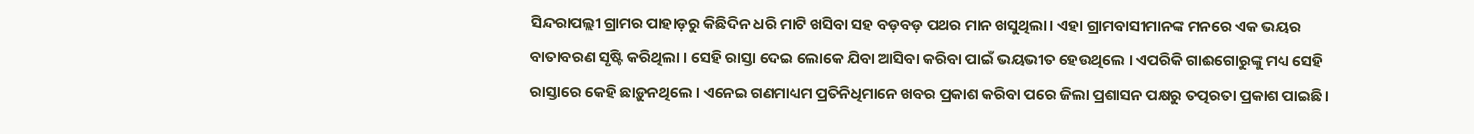ସିନ୍ଦରାପଲ୍ଲୀ ଗ୍ରାମର ପାହାଡ଼ରୁ କିଛିଦିନ ଧରି ମାଟି ଖସିବା ସହ ବଡ଼ବଡ଼ ପଥର ମାନ ଖସୁଥିଲା। ଏହା ଗ୍ରାମବାସୀମାନଙ୍କ ମନରେ ଏକ ଭୟର ବାତାବରଣ ସୃଷ୍ଟି କରିଥିଲା । ସେହି ରାସ୍ତା ଦେଇ ଲୋକେ ଯିବା ଆସିବା କରିବା ପାଇଁ ଭୟଭୀତ ହେଉଥିଲେ । ଏପରିକି ଗାଈଗୋରୁଙ୍କୁ ମଧ୍ୟ ସେହି ରାସ୍ତାରେ କେହି ଛାଡ଼ୁନଥିଲେ । ଏନେଇ ଗଣମାଧ୍ୟମ ପ୍ରତିନିଧିମାନେ ଖବର ପ୍ରକାଶ କରିବା ପରେ ଜିଲା ପ୍ରଶାସନ ପକ୍ଷରୁ ତତ୍ପରତା ପ୍ରକାଶ ପାଇଛି ।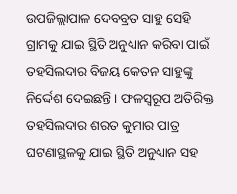ଉପଜିଲ୍ଲାପାଳ ଦେବବ୍ରତ ସାହୁ ସେହି ଗ୍ରାମକୁ ଯାଇ ସ୍ଥିତି ଅନୁଧ୍ୟାନ କରିବା ପାଇଁ ତହସିଲଦାର ବିଜୟ କେତନ ସାହୁଙ୍କୁ ନିର୍ଦ୍ଦେଶ ଦେଇଛନ୍ତି । ଫଳସ୍ୱରୂପ ଅତିରିକ୍ତ ତହସିଲଦାର ଶରତ କୁମାର ପାତ୍ର ଘଟଣାସ୍ଥଳକୁ ଯାଇ ସ୍ଥିତି ଅନୁଧ୍ୟାନ ସହ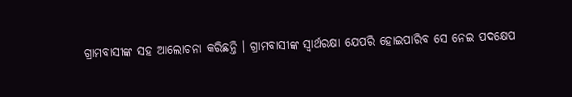ଗ୍ରାମବାସୀଙ୍କ ସହ ଆଲୋଚନା କରିଛନ୍ତି । ଗ୍ରାମବାସୀଙ୍କ ସ୍ୱାର୍ଥରକ୍ଷା ଯେପରି ହୋଇପାରିବ ସେ ନେଇ ପଦକ୍ଷେପ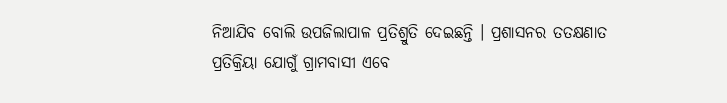ନିଆଯିବ ବୋଲି ଉପଜିଲାପାଳ ପ୍ରତିଶ୍ରୁତି ଦେଇଛନ୍ତି । ପ୍ରଶାସନର ତତକ୍ଷଣାତ ପ୍ରତିକ୍ରିୟା ଯୋଗୁଁ ଗ୍ରାମବାସୀ ଏବେ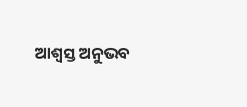ଆଶ୍ୱସ୍ତ ଅନୁଭବ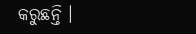କରୁଛନ୍ତି ।